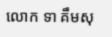លោក ទា គឹមសុ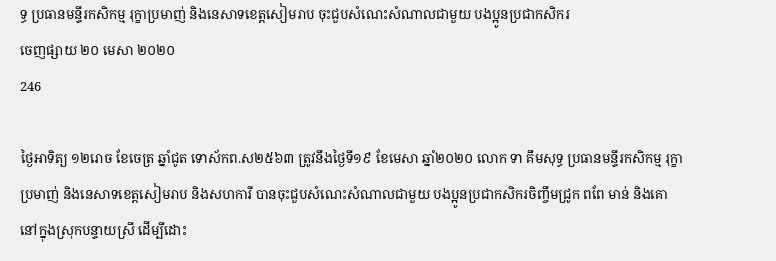ទ្ធ ប្រធានមន្ទីរកសិកម្ម រុក្ខាប្រមាញ់ និងនេសាទខេត្តសៀមរាប ចុះជួបសំណេះសំណាលជាមួយ បងប្អូនប្រជាកសិករ
ចេញផ្សាយ ២០ មេសា ២០២០
246

ថ្ងៃអាទិត្យ ១២រោច ខែចេត្រ ឆ្នាំជូត ទោស័កព.ស២៥៦៣ ត្រូវនឹងថ្ងៃទី១៩ ខែមេសា ឆ្នាំ២០២០ លោក ទា គឹមសុទ្ធ ប្រធានមន្ទីរកសិកម្ម រុក្ខាប្រមាញ់ និងនេសាទខេត្តសៀមរាប និងសហការី បានចុះជួបសំណេះសំណាលជាមួយ បងប្អូនប្រជាកសិករចិញ្ចឹមជ្រូក ពពែ មាន់ និងគោ នៅក្នុងស្រុកបន្ទាយស្រី ដើម្បីដោះ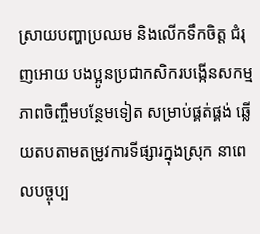ស្រាយបញ្ហាប្រឈម និងលើកទឹកចិត្ត ជំរុញអោយ បងប្អូនប្រជាកសិករបង្កើនសកម្មភាពចិញ្ចឹមបន្ថែមទៀត សម្រាប់ផ្គត់ផ្គង់ ឆ្លើយតបតាមតម្រូវការទីផ្សារក្នុងស្រុក នាពេលបច្ចុប្ប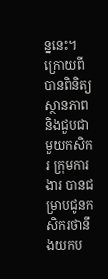ន្ននេះ។ ក្រោយពីបានពិនិត្យស្ថានភាពនិងជួបជាមួយកសិករ ក្រុមការងារ បានជម្រាបជូនកសិករថានឹងយកប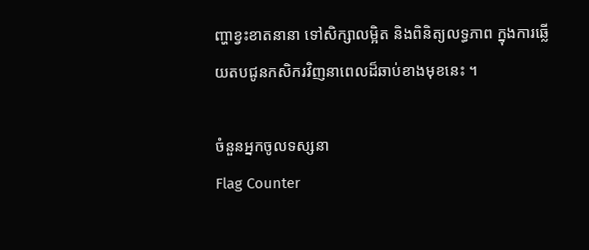ញ្ហាខ្វះខាតនានា ទៅសិក្សាលម្អិត និងពិនិត្យលទ្ធភាព ក្នុងការឆ្លេីយតបជូនកសិករវិញនាពេលដ៏ឆាប់ខាងមុខនេះ ។

ចំនួនអ្នកចូលទស្សនា
Flag Counter